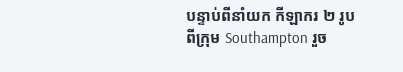បន្ទាប់ពីនាំយក កីឡាករ ២ រូបពីក្រុម Southampton រួច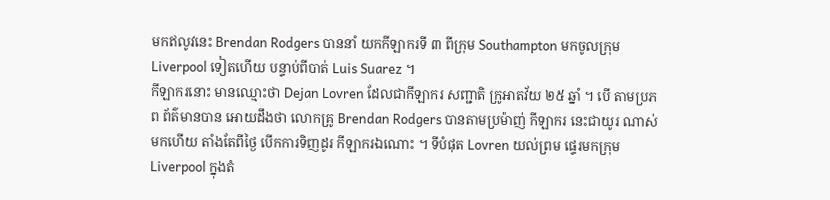មកឥលូវនេះ Brendan Rodgers បាននាំ យកកីឡាករទី ៣ ពីក្រុម Southampton មកចូលក្រុម Liverpool ទៀតហើយ បន្ទាប់ពីបាត់ Luis Suarez ។
កីឡាករនោះ មានឈ្មោះថា Dejan Lovren ដែលជាកីឡាករ សញ្ជាតិ ក្រូអាតវ័យ ២៥ ឆ្នាំ ។ បើ តាមប្រភព ព័ត៌មានបាន អោយដឹងថា លោកគ្រូ Brendan Rodgers បានតាមប្រម៉ាញ់ កីឡាករ នេះជាយូរ ណាស់មកហើយ តាំងតែពីថ្ងៃ បើកការទិញដូរ កីឡាករឯណោះ ។ ទីបំផុត Lovren យល់ព្រម ផ្ទេរមកក្រុម Liverpool ក្នុងតំ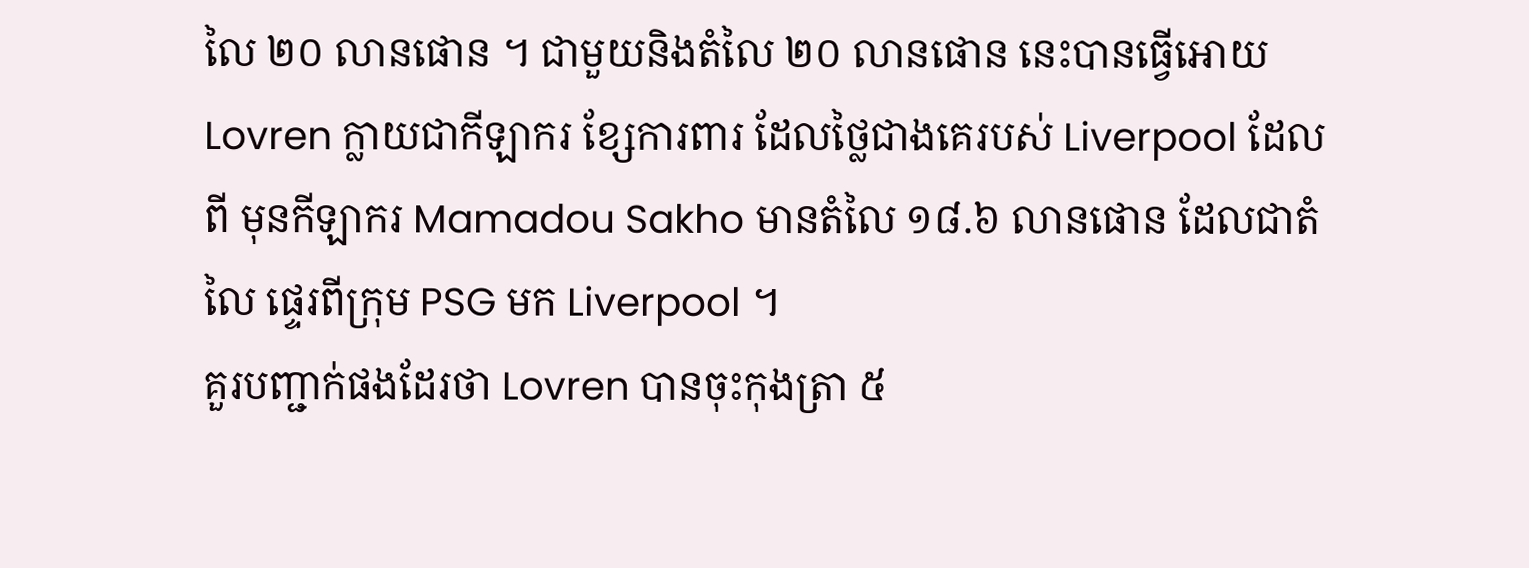លៃ ២០ លានផោន ។ ជាមួយនិងតំលៃ ២០ លានផោន នេះបានធ្វើអោយ Lovren ក្លាយជាកីឡាករ ខ្សែការពារ ដែលថ្លៃជាងគេរបស់ Liverpool ដែលពី មុនកីឡាករ Mamadou Sakho មានតំលៃ ១៨.៦ លានផោន ដែលជាតំលៃ ផ្ទេរពីក្រុម PSG មក Liverpool ។
គួរបញ្ជាក់ផងដែរថា Lovren បានចុះកុងត្រា ៥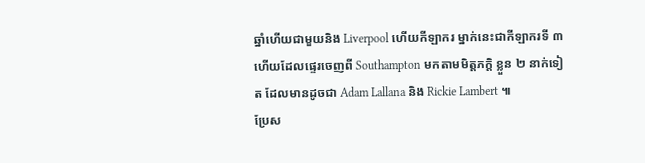ឆ្នាំហើយជាមួយនិង Liverpool ហើយកីឡាករ ម្នាក់នេះជាកីឡាករទី ៣ ហើយដែលផ្ទេរចេញពី Southampton មកតាមមិត្តភក្តិ ខ្លួន ២ នាក់ទៀត ដែលមានដូចជា Adam Lallana និង Rickie Lambert ៕
ប្រែស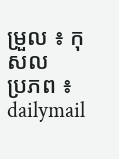ម្រួល ៖ កុសល
ប្រភព ៖ dailymail